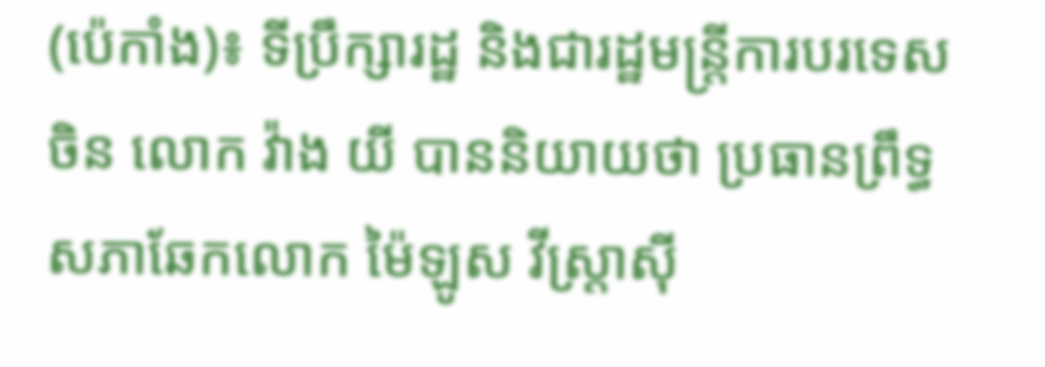(ប៉េកាំង)៖ ទីប្រឹក្សារដ្ឋ និងជារដ្ឋមន្ត្រីការបរទេសចិន លោក វ៉ាង យី បាននិយាយថា ប្រធានព្រឹទ្ធសភាឆែកលោក ម៉ៃឡូស វីស្ត្រាស៊ី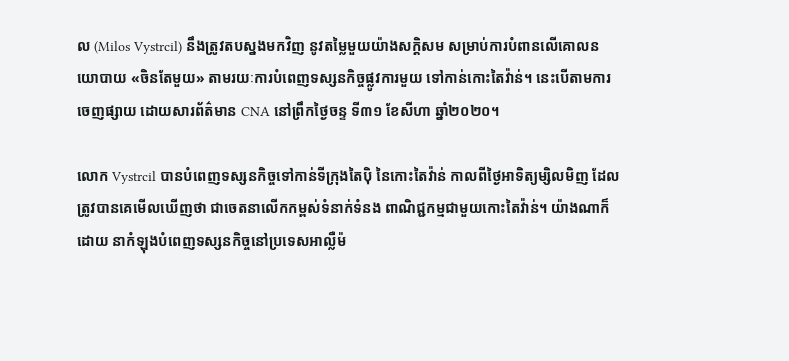ល (Milos Vystrcil) នឹងត្រូវតបស្នងមកវិញ នូវតម្លៃមួយយ៉ាងសក្តិសម សម្រាប់ការបំពានលើគោលនយោបាយ «ចិនតែមួយ» តាមរយៈការបំពេញទស្សនកិច្ចផ្លូវការមួយ ទៅកាន់កោះតៃវ៉ាន់។ នេះបើតាមការចេញផ្សាយ ដោយសារព័ត៌មាន CNA នៅព្រឹកថ្ងៃចន្ទ ទី៣១ ខែសីហា ឆ្នាំ២០២០។

លោក Vystrcil បានបំពេញទស្សនកិច្ចទៅកាន់ទីក្រុងតៃប៉ិ នៃកោះតៃវ៉ាន់ កាលពីថ្ងៃអាទិត្យម្សិលមិញ ដែលត្រូវបានគេមើលឃើញថា ជាចេតនាលើកកម្ពស់ទំនាក់ទំនង ពាណិជ្ជកម្មជាមួយកោះតៃវ៉ាន់។ យ៉ាងណាក៏ដោយ នាកំឡុងបំពេញទស្សនកិច្ចនៅប្រទេសអាល្លឺម៉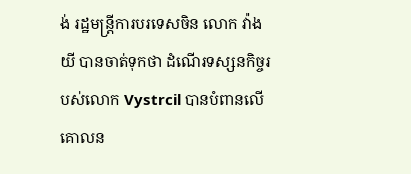ង់ រដ្ឋមន្ត្រីការបរទេសចិន លោក វ៉ាង យី បានចាត់ទុកថា ដំណើរទស្សនកិច្ចរបស់លោក Vystrcil បានបំពានលើគោលន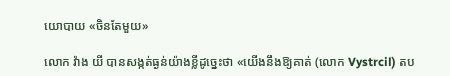យោបាយ «ចិនតែមួយ»

លោក វ៉ាង យី បានសង្កត់ធ្ងន់យ៉ាងខ្លីដូច្នេះថា «យើងនឹងឱ្យគាត់ (លោក Vystrcil) តប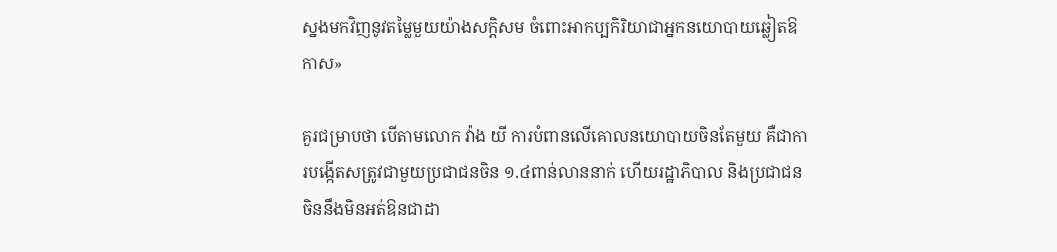ស្នងមកវិញនូវតម្លៃមួយយ៉ាងសក្តិសម ចំពោះអាកប្បកិរិយាជាអ្នកនយោបាយឆ្លៀតឱកាស»

គួរជម្រាបថា បើតាមលោក វ៉ាង យី ការបំពានលើគោលនយោបាយចិនតែមួយ គឺជាការបង្កើតសត្រូវជាមួយប្រជាជនចិន ១.៤ពាន់លាននាក់ ហើយរដ្ឋាភិបាល និងប្រជាជនចិននឹងមិនអត់ឱនជាដា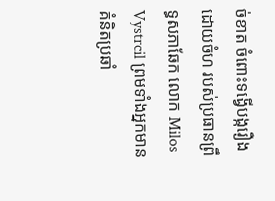ច់ខាត ចំពោះទង្វើបង្ករឿងដោយចំហ របស់ប្រធានព្រឹទ្ធសភាឆែក លោក Milos Vystrcil ព្រមទាំងអ្នកមានគំនិតប្រឆាំ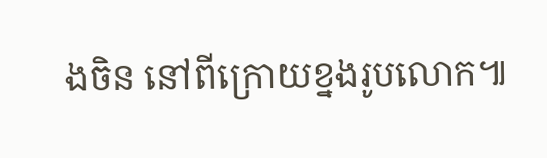ងចិន នៅពីក្រោយខ្នងរូបលោក៕